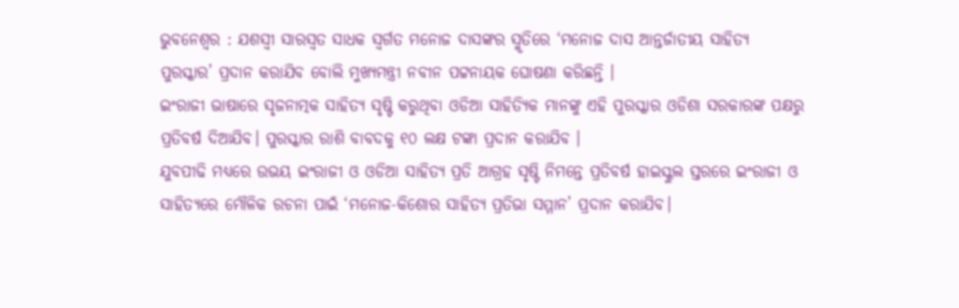ଭୁବନେଶ୍ୱର : ଯଶସ୍ୱୀ ସାରସ୍ୱତ ସାଧକ ସ୍ୱର୍ଗତ ମନୋଜ ଦାସଙ୍କର ସ୍ମୃତିରେ ‘ମନୋଜ ଦାସ ଆନ୍ତର୍ଜାତୀୟ ସାହିତ୍ୟ ପୁରସ୍କାର’ ପ୍ରଦାନ କରାଯିବ ବୋଲି ମୁଖ୍ୟମନ୍ତ୍ରୀ ନବୀନ ପଟ୍ଟନାୟକ ଘୋଷଣା କରିଛନ୍ତି ।
ଇଂରାଜୀ ଭାଷାରେ ସୃଜନାତ୍ମକ ସାହିତ୍ୟ ସୃଷ୍ଟି କରୁଥିବା ଓଡିଆ ସାହିତ୍ୟିକ ମାନଙ୍କୁ ଏହି ପୁରସ୍କାର ଓଡିଶା ସରକାରଙ୍କ ପକ୍ଷରୁ ପ୍ରତିବର୍ଷ ଦିଆଯିବ। ପୁରସ୍କାର ରାଶି ବାବଦକୁ ୧୦ ଲକ୍ଷ ଟଙ୍କା ପ୍ରଦାନ କରାଯିବ ।
ଯୁବପୀଢି ମଧ୍ୟରେ ଉଭୟ ଇଂରାଜୀ ଓ ଓଡିଆ ସାହିତ୍ୟ ପ୍ରତି ଆଗ୍ରହ ସୃଷ୍ଟି ନିମନ୍ତେ ପ୍ରତିବର୍ଷ ହାଇସ୍କୁଲ ସ୍ତରରେ ଇଂରାଜୀ ଓ ସାହିତ୍ୟରେ ମୌଳିକ ରଚନା ପାଇଁ ‘ମନୋଜ-କିଶୋର ସାହିତ୍ୟ ପ୍ରତିଭା ସମ୍ମାନ’ ପ୍ରଦାନ କରାଯିବ।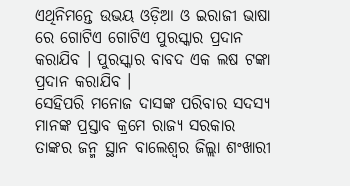ଏଥିନିମନ୍ତେ ଉଭୟ ଓଡ଼ିଆ ଓ ଇରାଜୀ ଭାଷା ରେ ଗୋଟିଏ ଗୋଟିଏ ପୁରସ୍କାର ପ୍ରଦାନ କରାଯିବ । ପୁରସ୍କାର ବାବଦ ଏକ ଲଷ ଟଙ୍କା ପ୍ରଦାନ କରାଯିବ ।
ସେହିପରି ମନୋଜ ଦାସଙ୍କ ପରିବାର ସଦସ୍ୟ ମାନଙ୍କ ପ୍ରସ୍ତାବ କ୍ରମେ ରାଜ୍ୟ ସରକାର ତାଙ୍କର ଜନ୍ମ ସ୍ଥାନ ବାଲେଶ୍ୱର ଜିଲ୍ଲା ଶଂଖାରୀ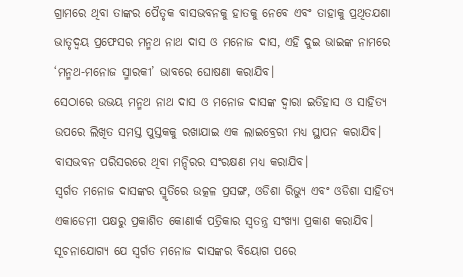ଗ୍ରାମରେ ଥିବା ତାଙ୍କର ପୈତୃକ ବାସଭବନକୁ ହାତକୁ ନେବେ ଏବଂ ତାହାକୁ ପ୍ରଥିତଯଶା ଭାତୃଦ୍ବୟ ପ୍ରଫେସର ମନ୍ମଥ ନାଥ ଦାସ ଓ ମନୋଜ ଦାସ, ଏହି ଦୁଇ ଭାଇଙ୍କ ନାମରେ ‘ମନ୍ମଥ-ମନୋଜ ସ୍ମାରକୀ’ ଭାବରେ ଘୋଷଣା କରାଯିବ।
ସେଠାରେ ଉଭୟ ମନ୍ମଥ ନାଥ ଦାସ ଓ ମନୋଜ ଦାସଙ୍କ ଦ୍ବାରା ଇତିହାସ ଓ ସାହିତ୍ୟ ଉପରେ ଲିଖିତ ସମସ୍ତ ପୁସ୍ତକକୁ ରଖାଯାଇ ଏକ ଲାଇବ୍ରେରୀ ମଧ୍ୟ ସ୍ଥାପନ କରାଯିବ। ବାସଭବନ ପରିସରରେ ଥିବା ମନ୍ଦିରର ସଂରକ୍ଷଣ ମଧ୍ୟ କରାଯିବ।
ସ୍ୱର୍ଗତ ମନୋଜ ଦାସଙ୍କର ସ୍ମୃତିରେ ଉତ୍କଳ ପ୍ରସଙ୍ଗ, ଓଡିଶା ରିଭ୍ୟୁ ଏବଂ ଓଡିଶା ସାହିତ୍ୟ ଏକାଡେମୀ ପକ୍ଷରୁ ପ୍ରକାଶିତ କୋଣାର୍କ ପତ୍ରିକାର ସ୍ବତନ୍ତ୍ର ସଂଖ୍ୟା ପ୍ରକାଶ କରାଯିବ।
ସୂଚନାଯୋଗ୍ୟ ଯେ ସ୍ୱର୍ଗତ ମନୋଜ ଦାସଙ୍କର ବିୟୋଗ ପରେ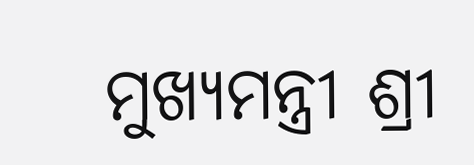ମୁଖ୍ୟମନ୍ତ୍ରୀ ଶ୍ରୀ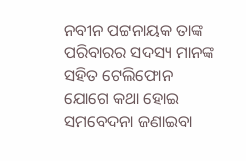ନବୀନ ପଟ୍ଟନାୟକ ତାଙ୍କ ପରିବାରର ସଦସ୍ୟ ମାନଙ୍କ ସହିତ ଟେଲିଫୋନ ଯୋଗେ କଥା ହୋଇ ସମବେଦନା ଜଣାଇବା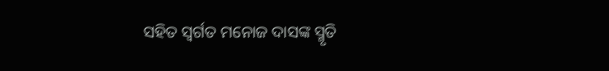ସହିତ ସ୍ୱର୍ଗତ ମନୋଜ ଦାସଙ୍କ ସ୍ମୃତି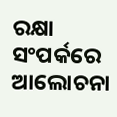ରକ୍ଷା ସଂପର୍କରେ ଆଲୋଚନା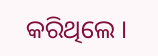କରିଥିଲେ ।